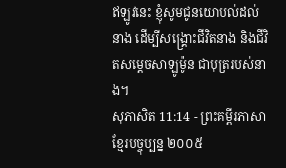ឥឡូវនេះ ខ្ញុំសូមជូនយោបល់ដល់នាង ដើម្បីសង្គ្រោះជីវិតនាង និងជីវិតសម្ដេចសាឡូម៉ូន ជាបុត្ររបស់នាង។
សុភាសិត 11:14 - ព្រះគម្ពីរភាសាខ្មែរបច្ចុប្បន្ន ២០០៥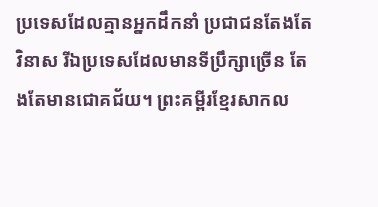ប្រទេសដែលគ្មានអ្នកដឹកនាំ ប្រជាជនតែងតែវិនាស រីឯប្រទេសដែលមានទីប្រឹក្សាច្រើន តែងតែមានជោគជ័យ។ ព្រះគម្ពីរខ្មែរសាកល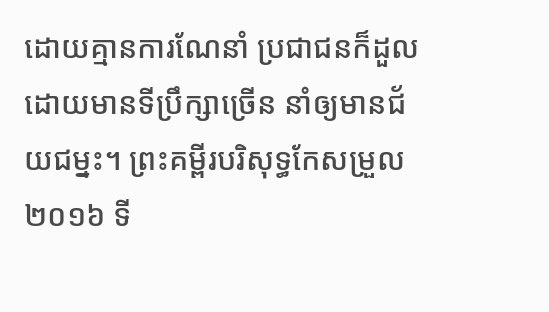ដោយគ្មានការណែនាំ ប្រជាជនក៏ដួល ដោយមានទីប្រឹក្សាច្រើន នាំឲ្យមានជ័យជម្នះ។ ព្រះគម្ពីរបរិសុទ្ធកែសម្រួល ២០១៦ ទី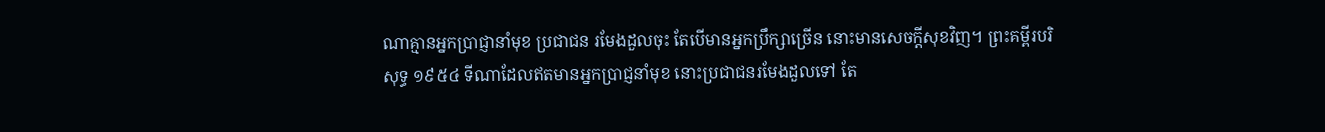ណាគ្មានអ្នកប្រាជ្ញានាំមុខ ប្រជាជន រមែងដួលចុះ តែបើមានអ្នកប្រឹក្សាច្រើន នោះមានសេចក្ដីសុខវិញ។ ព្រះគម្ពីរបរិសុទ្ធ ១៩៥៤ ទីណាដែលឥតមានអ្នកប្រាជ្ញនាំមុខ នោះប្រជាជនរមែងដួលទៅ តែ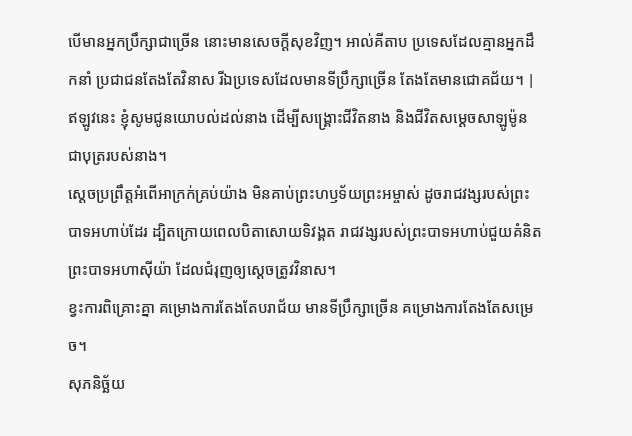បើមានអ្នកប្រឹក្សាជាច្រើន នោះមានសេចក្ដីសុខវិញ។ អាល់គីតាប ប្រទេសដែលគ្មានអ្នកដឹកនាំ ប្រជាជនតែងតែវិនាស រីឯប្រទេសដែលមានទីប្រឹក្សាច្រើន តែងតែមានជោគជ័យ។ |
ឥឡូវនេះ ខ្ញុំសូមជូនយោបល់ដល់នាង ដើម្បីសង្គ្រោះជីវិតនាង និងជីវិតសម្ដេចសាឡូម៉ូន ជាបុត្ររបស់នាង។
ស្ដេចប្រព្រឹត្តអំពើអាក្រក់គ្រប់យ៉ាង មិនគាប់ព្រះហឫទ័យព្រះអម្ចាស់ ដូចរាជវង្សរបស់ព្រះបាទអហាប់ដែរ ដ្បិតក្រោយពេលបិតាសោយទិវង្គត រាជវង្សរបស់ព្រះបាទអហាប់ជួយគំនិតព្រះបាទអហាស៊ីយ៉ា ដែលជំរុញឲ្យស្ដេចត្រូវវិនាស។
ខ្វះការពិគ្រោះគ្នា គម្រោងការតែងតែបរាជ័យ មានទីប្រឹក្សាច្រើន គម្រោងការតែងតែសម្រេច។
សុភនិច្ឆ័យ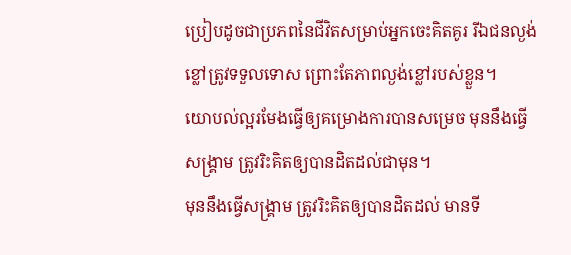ប្រៀបដូចជាប្រភពនៃជីវិតសម្រាប់អ្នកចេះគិតគូរ រីឯជនល្ងង់ខ្លៅត្រូវទទួលទោស ព្រោះតែភាពល្ងង់ខ្លៅរបស់ខ្លួន។
យោបល់ល្អរមែងធ្វើឲ្យគម្រោងការបានសម្រេច មុននឹងធ្វើសង្គ្រាម ត្រូវរិះគិតឲ្យបានដិតដល់ជាមុន។
មុននឹងធ្វើសង្គ្រាម ត្រូវរិះគិតឲ្យបានដិតដល់ មានទី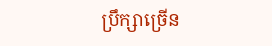ប្រឹក្សាច្រើន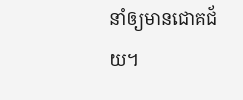នាំឲ្យមានជោគជ័យ។